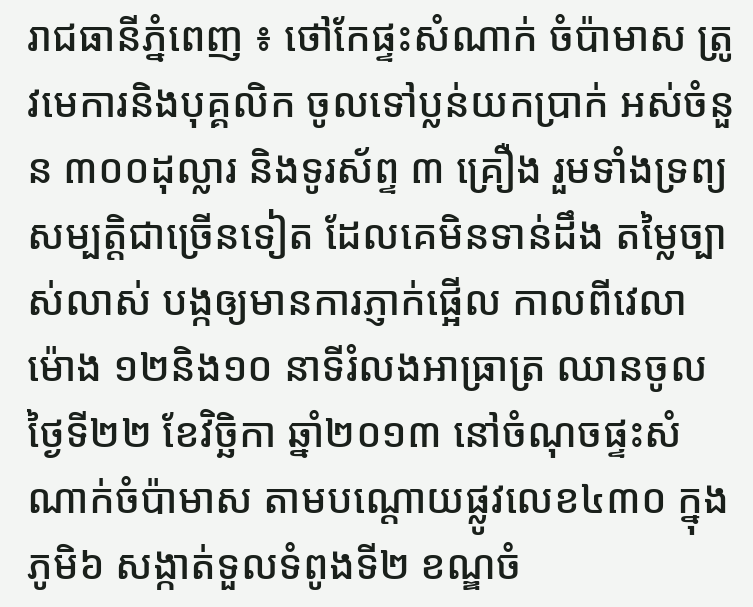រាជធានីភ្នំពេញ ៖ ថៅកែផ្ទះសំណាក់ ចំប៉ាមាស ត្រូវមេការនិងបុគ្គលិក ចូលទៅប្លន់យកប្រាក់ អស់ចំនួន ៣០០ដុល្លារ និងទូរស័ព្ទ ៣ គ្រឿង រួមទាំងទ្រព្យសម្បត្តិជាច្រើនទៀត ដែលគេមិនទាន់ដឹង តម្លៃច្បាស់លាស់ បង្កឲ្យមានការភ្ញាក់ផ្អើល កាលពីវេលាម៉ោង ១២និង១០ នាទីរំលងអាធ្រាត្រ ឈានចូលថ្ងៃទី២២ ខែវិច្ឆិកា ឆ្នាំ២០១៣ នៅចំណុចផ្ទះសំណាក់ចំប៉ាមាស តាមបណ្តោយផ្លូវលេខ៤៣០ ក្នុងភូមិ៦ សង្កាត់ទួលទំពូងទី២ ខណ្ឌចំ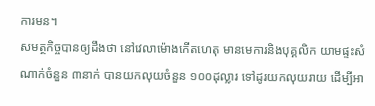ការមន។
សមត្ថកិច្ចបានឲ្យដឹងថា នៅវេលាម៉ោងកើតហេតុ មានមេការនិងបុគ្គលិក យាមផ្ទះសំណាក់ចំនួន ៣នាក់ បានយកលុយចំនួន ១០០ដុល្លារ ទៅដូរយកលុយរាយ ដើម្បីអា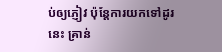ប់ឲ្យភ្ញៀវ ប៉ុន្តែការយកទៅដូរនេះ គ្រាន់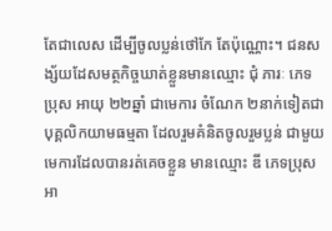តែជាលេស ដើម្បីចូលប្លន់ថៅកែ តែប៉ុណ្ណោះ។ ជនសង្ស័យដែសមត្ថកិច្ចឃាត់ខ្លួនមានឈ្មោះ ជុំ ភារៈ ភេទប្រុស អាយុ ២២ឆ្នាំ ជាមេការ ចំណែក ២នាក់ទៀតជាបុគ្គលិកយាមធម្មតា ដែលរួមគំនិតចូលរួមប្លន់ ជាមួយមេការដែលបានរត់គេចខ្លួន មានឈ្មោះ ឌី ភេទប្រុស អា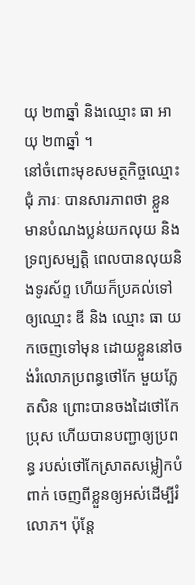យុ ២៣ឆ្នាំ និងឈ្មោះ ធា អាយុ ២៣ឆ្នាំ ។
នៅចំពោះមុខសមត្ថកិច្ចឈ្មោះ ជុំ ភារៈ បានសារភាពថា ខ្លួនមានបំណងប្លន់យកលុយ និងទ្រព្យសម្បតិ្ត ពេលបានលុយនិងទូរស័ព្ទ ហើយក៏ប្រគល់ទៅឲ្យឈ្មោះ ឌី និង ឈ្មោះ ធា យកចេញទៅមុន ដោយខ្លួននៅចង់រំលោភប្រពន្ធថៅកែ មួយភ្លែតសិន ព្រោះបានចងដៃថៅកែប្រុស ហើយបានបញ្ជាឲ្យប្រពន្ធ របស់ថៅកែស្រាតសម្លៀកបំពាក់ ចេញពីខ្លួនឲ្យអស់ដើម្បីរំលោភ។ ប៉ុន្តែ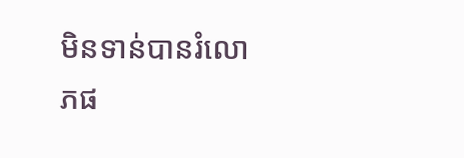មិនទាន់បានរំលោភផ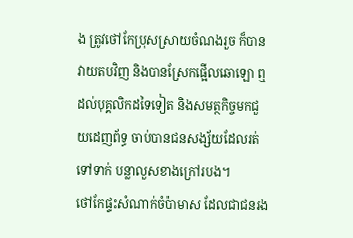ង ត្រូវថៅកែប្រុសស្រាយចំណងរួច ក៏បានវាយតបវិញ និងបានស្រែកផ្អើលឆោឡោ ឮដល់បុគ្គលិកដទៃទៀត និងសមត្ថកិច្ចមកជួយដេញព័ទ្ធ ចាប់បានជនសង្ស័យដែលរត់ទៅទាក់ បន្លាលួសខាងក្រៅរបង។
ថៅកែផ្ទះសំណាក់ចំប៉ាមាស ដែលជាជនរង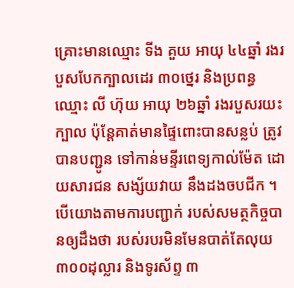គ្រោះមានឈ្មោះ ទីង គួយ អាយុ ៤៤ឆ្នាំ រងរបួសបែកក្បាលដេរ ៣០ថ្នេរ និងប្រពន្ធ ឈ្មោះ លី ហ៊ុយ អាយុ ២៦ឆ្នាំ រងរបួសរយះក្បាល ប៉ុន្តែគាត់មានផ្ទៃពោះបានសន្លប់ ត្រូវបានបញ្ជូន ទៅកាន់មន្ទីរពេទ្យកាល់ម៉ែត ដោយសារជន សង្ស័យវាយ នឹងដងចបជីក ។ បើយោងតាមការបញ្ជាក់ របស់សមត្ថកិច្ចបានឲ្យដឹងថា របស់របរមិនមែនបាត់តែលុយ ៣០០ដុល្លារ និងទូរស័ព្ទ ៣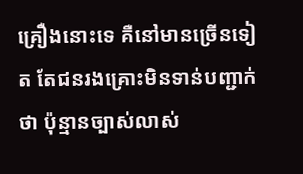គ្រឿងនោះទេ គឺនៅមានច្រើនទៀត តែជនរងគ្រោះមិនទាន់បញ្ជាក់ថា ប៉ុន្មានច្បាស់លាស់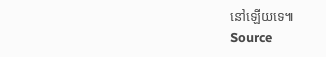នៅឡើយទេ៕
Source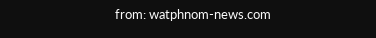from: watphnom-news.com